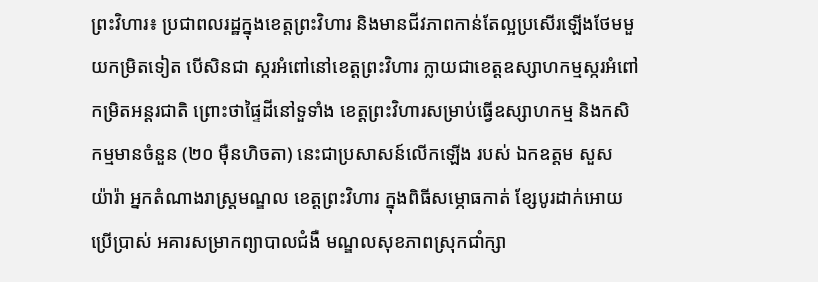ព្រះវិហារ៖ ប្រជាពលរដ្ឋក្នុងខេត្តព្រះវិហារ និងមានជីវភាពកាន់តែល្អប្រសើរឡើងថែមមួយកម្រិតទៀត បើសិនជា ស្ករអំពៅនៅខេត្តព្រះវិហារ ក្លាយជាខេត្តឧស្សាហកម្មស្ករអំពៅ
កម្រិតអន្តរជាតិ ព្រោះថាផ្ទៃដីនៅទួទាំង ខេត្តព្រះវិហារសម្រាប់ធ្វើឧស្សាហកម្ម និងកសិកម្មមានចំនួន (២០ ម៉ឺនហិចតា) នេះជាប្រសាសន៍លើកឡើង របស់ ឯកឧត្តម សួស យ៉ារ៉ា អ្នកតំណាងរាស្រ្តមណ្ឌល ខេត្តព្រះវិហារ ក្នុងពិធីសម្ភោធកាត់ ខ្សែបូរដាក់អោយប្រើប្រាស់ អគារសម្រាកព្យាបាលជំងឺ មណ្ឌលសុខភាពស្រុកជាំក្សា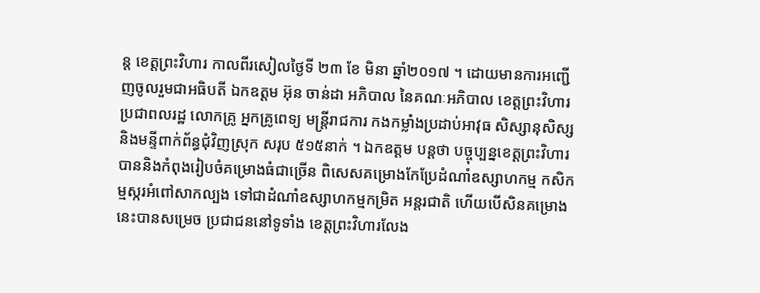ន្ត ខេត្តព្រះវិហារ កាលពីរសៀលថ្ងៃទី ២៣ ខែ មិនា ឆ្នាំ២០១៧ ។ ដោយមានការអញ្ជើញចូលរួមជាអធិបតី ឯកឧត្តម អ៊ុន ចាន់ដា អភិបាល នៃគណៈអភិបាល ខេត្តព្រះវិហារ ប្រជាពលរដ្ឋ លោកគ្រូ អ្នកគ្រូពេទ្យ មន្រ្តីរាជការ កងកម្លាំងប្រដាប់អាវុធ សិស្សានុសិស្ស និងមន្ទីពាក់ព័ន្ធជុំវិញស្រុក សរុប ៥១៥នាក់ ។ ឯកឧត្តម បន្តថា បច្ចុប្បន្នខេត្តព្រះវិហារបាននិងកំពុងរៀបចំគម្រោងធំជាច្រើន ពិសេសគម្រោងកែប្រែដំណាំឧស្សាហកម្ម កសិកម្មស្ករអំពៅសាកល្បង ទៅជាដំណាំឧស្សាហកម្មកម្រិត អន្តរជាតិ ហើយបើសិនគម្រោងនេះបានសម្រេច ប្រជាជននៅទូទាំង ខេត្តព្រះវិហារលែង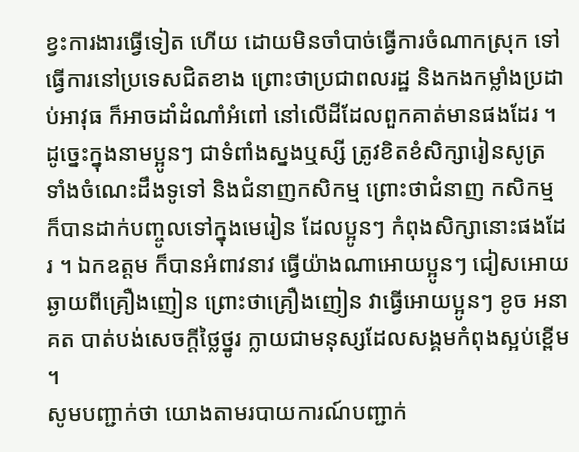ខ្វះការងារធ្វើទៀត ហើយ ដោយមិនចាំបាច់ធ្វើការចំណាកស្រុក ទៅធ្វើការនៅប្រទេសជិតខាង ព្រោះថាប្រជាពលរដ្ឋ និងកងកម្លាំងប្រដាប់អាវុធ ក៏អាចដាំដំណាំអំពៅ នៅលើដីដែលពួកគាត់មានផងដែរ ។ ដូច្នេះក្នុងនាមប្អូនៗ ជាទំពាំងស្នងឬស្សី ត្រូវខិតខំសិក្សារៀនសូត្រ ទាំងចំណេះដឹងទូទៅ និងជំនាញកសិកម្ម ព្រោះថាជំនាញ កសិកម្ម ក៏បានដាក់បញ្ចូលទៅក្នុងមេរៀន ដែលប្អូនៗ កំពុងសិក្សានោះផងដែរ ។ ឯកឧត្តម ក៏បានអំពាវនាវ ធ្វើយ៉ាងណាអោយប្អូនៗ ជៀសអោយឆ្ងាយពីគ្រឿងញៀន ព្រោះថាគ្រឿងញៀន វាធ្វើអោយប្អូនៗ ខូច អនាគត បាត់បង់សេចក្តីថ្លៃថ្នូរ ក្លាយជាមនុស្សដែលសង្គមកំពុងស្អប់ខ្ពើម ។
សូមបញ្ជាក់ថា យោងតាមរបាយការណ៍បញ្ជាក់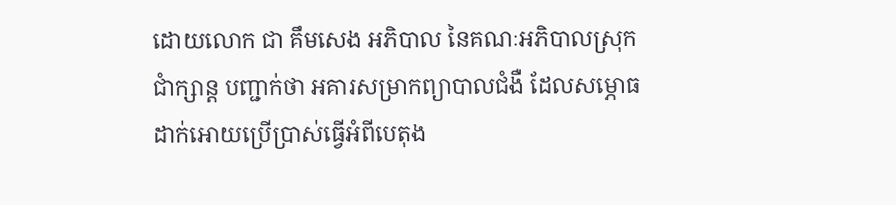ដោយលោក ជា គឹមសេង អភិបាល នៃគណៈអភិបាលស្រុក ជាំក្សាន្ត បញ្ជាក់ថា អគារសម្រាកព្យាបាលជំងឺ ដែលសម្ភោធដាក់អោយប្រើប្រាស់ធ្វើអំពីបេតុង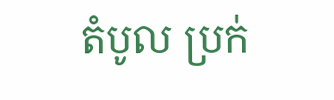តំបូល ប្រក់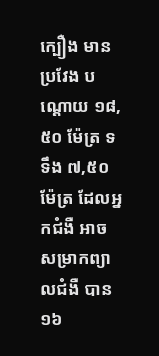ក្បឿង មានប្រវែង បណ្តោយ ១៨,៥០ ម៉ែត្រ ទទឹង ៧,៥០ ម៉ែត្រ ដែលអ្នកជំងឺ អាចសម្រាកព្យាលជំងឺ បាន ១៦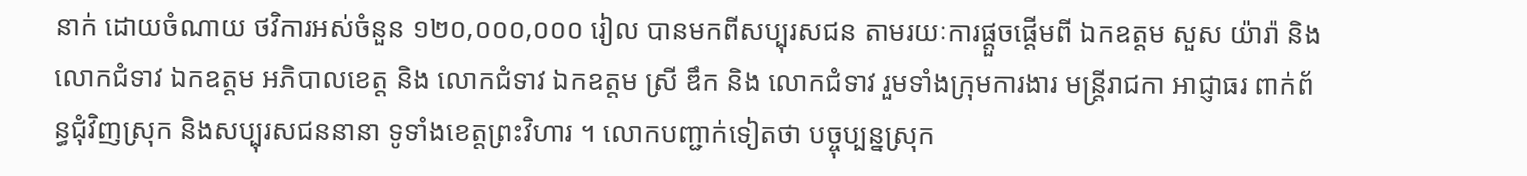នាក់ ដោយចំណាយ ថវិការអស់ចំនួន ១២០,០០០,០០០ រៀល បានមកពីសប្បុរសជន តាមរយៈការផ្តួចផ្តើមពី ឯកឧត្តម សួស យ៉ារ៉ា និង លោកជំទាវ ឯកឧត្តម អភិបាលខេត្ត និង លោកជំទាវ ឯកឧត្តម ស្រី ឌឹក និង លោកជំទាវ រួមទាំងក្រុមការងារ មន្ត្រីរាជកា អាជ្ញាធរ ពាក់ព័ន្ធជុំវិញស្រុក និងសប្បុរសជននានា ទូទាំងខេត្តព្រះវិហារ ។ លោកបញ្ជាក់ទៀតថា បច្ចុប្បន្នស្រុក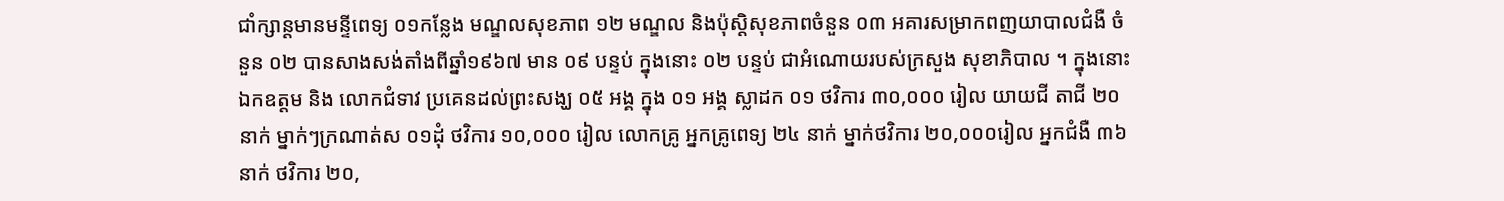ជាំក្សាន្តមានមន្ទីពេទ្យ ០១កន្លែង មណ្ឌលសុខភាព ១២ មណ្ឌល និងប៉ុស្តិសុខភាពចំនួន ០៣ អគារសម្រាកពញយាបាលជំងឺ ចំនួន ០២ បានសាងសង់តាំងពីឆ្នាំ១៩៦៧ មាន ០៩ បន្ទប់ ក្នុងនោះ ០២ បន្ទប់ ជាអំណោយរបស់ក្រសួង សុខាភិបាល ។ ក្នុងនោះ ឯកឧត្តម និង លោកជំទាវ ប្រគេនដល់ព្រះសង្ឃ ០៥ អង្គ ក្នុង ០១ អង្គ ស្លាដក ០១ ថវិការ ៣០,០០០ រៀល យាយជី តាជី ២០ នាក់ ម្នាក់ៗក្រណាត់ស ០១ដុំ ថវិការ ១០,០០០ រៀល លោកគ្រូ អ្នកគ្រូពេទ្យ ២៤ នាក់ ម្នាក់ថវិការ ២០,០០០រៀល អ្នកជំងឺ ៣៦នាក់ ថវិការ ២០,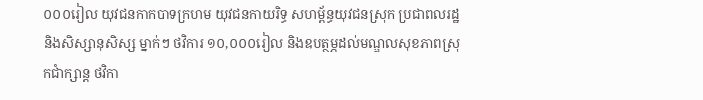០០០រៀល យុវជនកាកបាទក្រហម យុវជនកាយរិទ្ធ សហម្ព័ន្ធយុវជនស្រុក ប្រជាពលរដ្ឋនិងសិស្សានុសិស្ស ម្នាក់ៗ ថវិការ ១០,០០០រៀល និងឧបត្ថម្ភដល់មណ្ឌលសុខភាពស្រុកជាំក្សាន្ត ថវិកា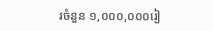រចំនួន ១,០០០,០០០រៀ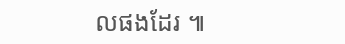លផងដែរ ៕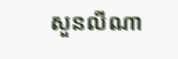សួនលីណា